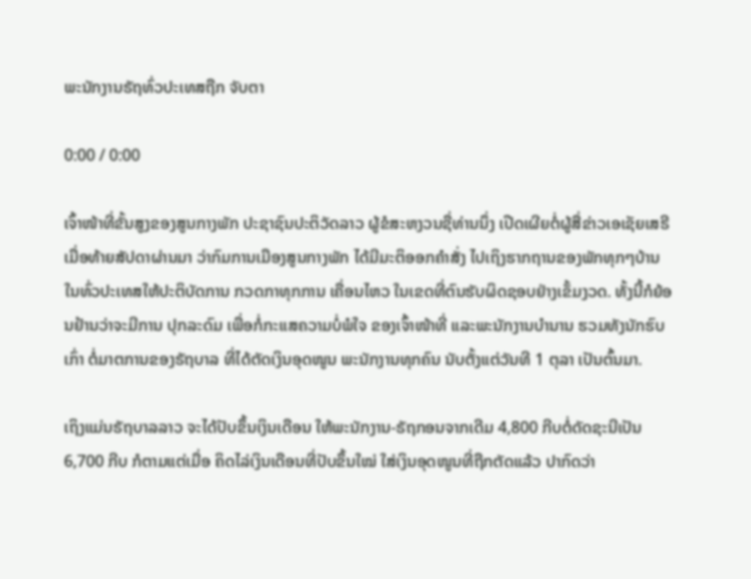ພະນັກງານຣັຖທົ່ວປະເທສຖືກ ຈັບຕາ

0:00 / 0:00

ເຈົ້າໜ້າທີ່ຂັ້ນສູງຂອງສູນກາງພັກ ປະຊາຊົນປະຕິວັດລາວ ຜູ້ຂໍສະຫງວນຊື່ທ່ານນຶ່ງ ເປີດເຜີຍຕໍ່ຜູ້ສື່ຂ່າວເອເຊັຍເສຣີ ເມື່ອທ້າຍສັປດາຜ່ານມາ ວ່າກົມການເມືອງສູນກາງພັກ ໄດ້ມີມະຕິອອກຄໍາສັ່ງ ໄປເຖິງຮາກຖານຂອງພັກທຸກໆບ້ານ ໃນທົ່ວປະເທສໃຫ້ປະຕິບັດການ ກວດກາທຸກການ ເຄື່ອນໄຫວ ໃນເຂດທີ່ຕົນຮັບຜິດຊອບຢ່າງເຂັ້ມງວດ. ທັ້ງນີ້ກໍຍ້ອນຢ້ານວ່າຈະມີການ ປຸກລະດົມ ເພື່ອກໍ່ກະແສຄວາມບໍ່ພໍໃຈ ຂອງເຈົ້າໜ້າທີ່ ແລະພະນັກງານບໍານານ ຮວມທັງນັກຮົບເກົ່າ ຕໍ່ມາຕການຂອງຣັຖບາລ ທີ່ໄດ້ຕັດເງິນອຸດໜູນ ພະນັກງານທຸກຄົນ ນັບຕັ້ງແຕ່ວັນທີ 1 ຕຸລາ ເປັນຕົ້ນມາ.

ເຖິງແມ່ນຣັຖບາລລາວ ຈະໄດ້ປັບຂຶ້ນເງິນເດືອນ ໃຫ້ພະນັກງານ-ຣັຖກອນຈາກເດີມ 4,800 ກີບຕໍ່ດັດຊະນີເປັນ 6,700 ກີບ ກໍຕາມແຕ່ເມື່ອ ຄິດໄລ່ເງິນເດືອນທີ່ປັບຂຶ້ນໃໝ່ ໃສ່ເງິນອຸດໜູນທີ່ຖືກຕັດແລ້ວ ປາກົດວ່າ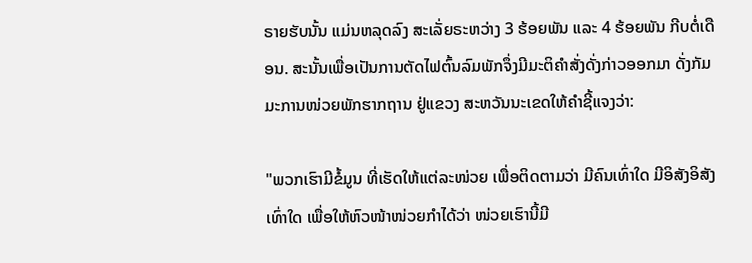ຣາຍຮັບນັ້ນ ແມ່ນຫລຸດລົງ ສະເລັ່ຍຣະຫວ່າງ 3 ຮ້ອຍພັນ ແລະ 4 ຮ້ອຍພັນ ກີບຕໍ່ເດືອນ. ສະນັ້ນເພື່ອເປັນການຕັດໄຟຕົ້ນລົມພັກຈຶ່ງມີມະຕິຄໍາສັ່ງດັ່ງກ່າວອອກມາ ດັ່ງກັມມະການໜ່ວຍພັກຮາກຖານ ຢູ່ແຂວງ ສະຫວັນນະເຂດໃຫ້ຄໍາຊີ້ແຈງວ່າ:

"ພວກເຮົາມີຂໍ້ມູນ ທີ່ເຮັດໃຫ້ແຕ່ລະໜ່ວຍ ເພື່ອຕິດຕາມວ່າ ມີຄົນເທົ່າໃດ ມີອິສັງອິສັງເທົ່າໃດ ເພື່ອໃຫ້ຫົວໜ້າໜ່ວຍກໍາໄດ້ວ່າ ໜ່ວຍເຮົານີ້ມີ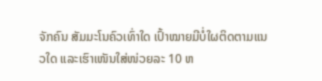ຈັກຄົນ ສັມມະໂນຄົວເທົ່າໃດ ເປົ້າໝາຍມີບໍ່ໃຜຕິດຕາມແນວໃດ ແລະເຮົາເໜັນໃສ່ໜ່ວຍລະ 10 ຫ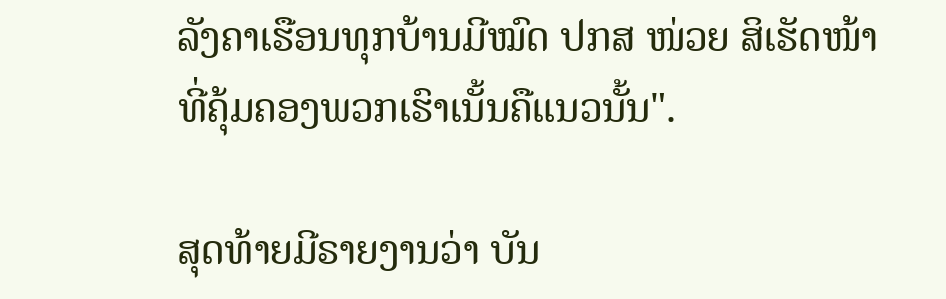ລັງຄາເຮືອນທຸກບ້ານມີໝົດ ປກສ ໜ່ວຍ ສິເຮັດໜ້າທີ່ຄຸ້ມຄອງພວກເຮົາເນັ້ນຄືແນວນັ້ນ".

ສຸດທ້າຍມີຣາຍງານວ່າ ບັນ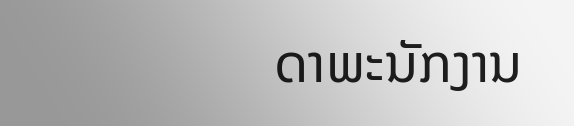ດາພະນັກງານ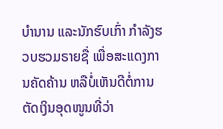ບໍານານ ແລະນັກຮົບເກົ່າ ກໍາລັງຮວບຮວມຣາຍຊື່ ເພື່ອສະແດງການຄັດຄ້ານ ຫລືບໍ່ເຫັນດີຕໍ່ການ ຕັດເງິນອຸດໜູນທີ່ວ່າ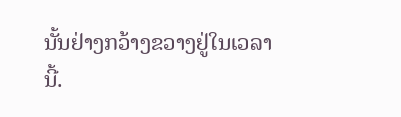ນັ້ນຢ່າງກວ້າງຂວາງຢູ່ໃນເວລານີ້.